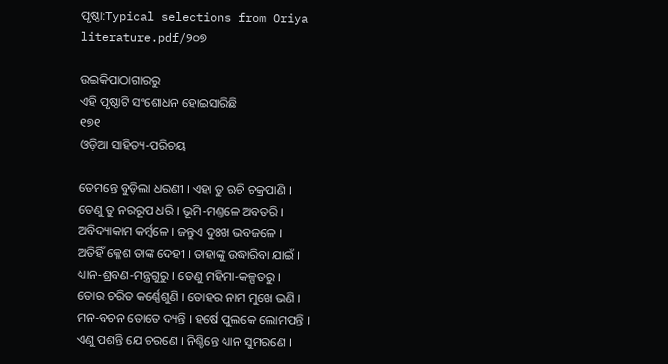ପୃଷ୍ଠା:Typical selections from Oriya literature.pdf/୨୦୭

ଉଇକିପାଠାଗାର‌ରୁ
ଏହି ପୃଷ୍ଠାଟି ସଂଶୋଧନ ହୋଇସାରିଛି
୧୭୧
ଓଡ଼ିଆ ସାହିତ୍ୟ-ପରିଚୟ

ତେମନ୍ତେ ବୁଡ଼ିଲା ଧରଣୀ । ଏହା ତୁ ଋଚି ଚକ୍ରପାଣି ।
ତେଣୁ ତୁ ନରରୂପ ଧରି । ଭୂମି-ମଣ୍ତଳେ ଅବତରି ।
ଅବିଦ୍ୟାକାମ କର୍ମ୍ବଳେ । ଜନ୍ତୁଏ ଦୁଃଖ ଭବଜଳେ ।
ଅତିହିଁ କ୍ଳେଶ ତାଙ୍କ ଦେହୀ । ତାହାଙ୍କୁ ଉଦ୍ଧାରିବା ଯାଇଁ ।
ଧ୍ୟାନ-ଶ୍ରବଣ-ମନ୍ତ୍ରଗୁରୁ । ତେଣୁ ମହିମା-କଳ୍ପ‌ତରୁ ।
ତୋର ଚରିତ କର୍ଣ୍ଣେଶୁଣି । ତୋହର ନାମ ମୁଖେ ଭଣି ।
ମନ-ବଚନ ତୋତେ ଦ୍ୟନ୍ତି । ହର୍ଷେ ପୁଲକେ ଲୋମପନ୍ତି ।
ଏଣୁ ପଶନ୍ତି ଯେ ଚରଣେ । ନିଶ୍ଚିନ୍ତେ ଧ୍ୟାନ ସୁମରଣେ ।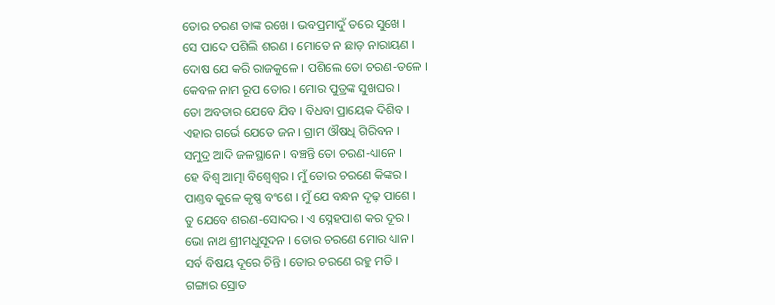ତୋର ଚରଣ ତାଙ୍କ ରଖେ । ଭବପ୍ରମାଦୁଁ ତରେ ସୁଖେ ।
ସେ ପାଦେ ପଶିଲି ଶରଣ । ମୋତେ ନ ଛାଡ଼ ନାରାୟଣ ।
ଦୋଷ ଯେ କରି ରାଜକୁଳେ । ପଶିଲେ ତୋ ଚରଣ-ତଳେ ।
କେବଳ ନାମ ରୂପ ତୋର । ମୋର ପୁତ୍ରଙ୍କ ସୁଖଘର ।
ତୋ ଅବତାର ଯେବେ ଯିବ । ବିଧବା ପ୍ରାୟେକ ଦିଶିବ ।
ଏହାର ଗର୍ଭେ ଯେତେ ଜନ । ଗ୍ରାମ ଔଷଧି ଗିରିବନ ।
ସମୁଦ୍ର ଆଦି ଜଳସ୍ଥାନେ । ବଞ୍ଚନ୍ତି ତୋ ଚରଣ-ଧ୍ୟାନେ ।
ହେ ବିଶ୍ୱ ଆତ୍ମା ବିଶ୍ୱେଶ୍ୱର । ମୁଁ ତୋର ଚରଣେ କିଙ୍କର ।
ପାଣ୍ତବ କୁଳେ କୃଷ୍ଣ ବଂଶେ । ମୁଁ ଯେ ବନ୍ଧନ ଦୃଢ଼ ପାଶେ ।
ତୁ ଯେବେ ଶରଣ-ସୋଦର । ଏ ସ୍ନେହପାଶ କର ଦୂର ।
ଭୋ ନାଥ ଶ୍ରୀମଧୁସୂଦନ । ତୋର ଚରଣେ ମୋର ଧ୍ୟାନ ।
ସର୍ବ ବିଷୟ ଦୂରେ ଚିନ୍ତି । ତୋର ଚରଣେ ରହୁ ମତି ।
ଗଙ୍ଗାର ସ୍ରୋତ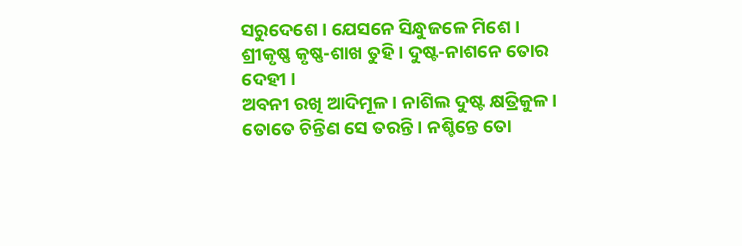ସରୁଦେଶେ । ଯେସନେ ସିନ୍ଧୁଜଳେ ମିଶେ ।
ଶ୍ରୀକୃଷ୍ଣ କୃଷ୍ଣ-ଶାଖ ତୁହି । ଦୁଷ୍ଟ-ନାଶନେ ତୋର ଦେହୀ ।
ଅବନୀ ରଖି ଆଦିମୂଳ । ନାଶିଲ ଦୁଷ୍ଟ କ୍ଷତ୍ରିକୁଳ ।
ତୋତେ ଚିନ୍ତିଣ ସେ ତରନ୍ତି । ନଶ୍ଚିନ୍ତେ ତୋ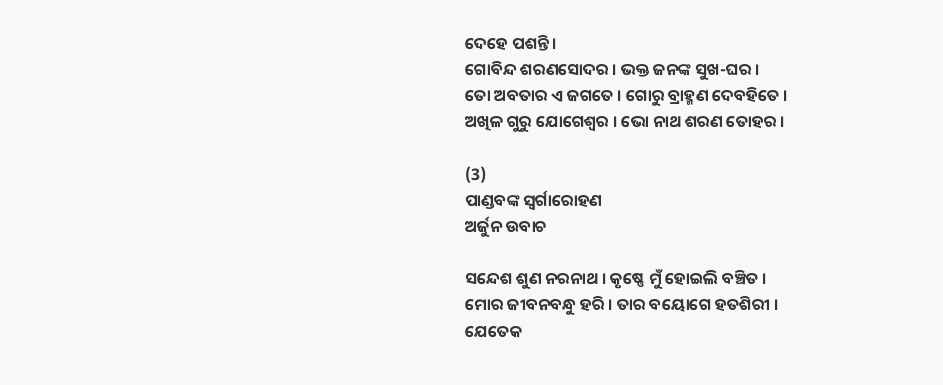ଦେହେ ପଶନ୍ତି ।
ଗୋବିନ୍ଦ ଶରଣସୋଦର । ଭକ୍ତ ଜନଙ୍କ ସୁଖ-ଘର ।
ତୋ ଅବତାର ଏ ଜଗତେ । ଗୋରୁ ବ୍ରାହ୍ମଣ ଦେବ‌ହିତେ ।
ଅଖିଳ ଗୁରୁ ଯୋଗେଶ୍ୱର । ଭୋ ନାଥ ଶରଣ ତୋହର ।

(3)
ପାଣ୍ଡବଙ୍କ ସ୍ୱର୍ଗାରୋହଣ
ଅର୍ଜୁନ ଉବାଚ

ସନ୍ଦେଶ ଶୁଣ ନରନାଥ । କୃଷ୍ଣେ ମୁଁ ହୋଇଲି ବଞ୍ଚିତ ।
ମୋର ଜୀବନବନ୍ଧୁ ହରି । ତାର ବୟୋଗେ ହତଶିରୀ ।
ଯେତେକ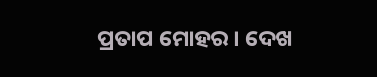ପ୍ରତାପ ମୋହର । ଦେଖ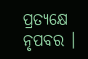ପ୍ରତ୍ୟକ୍ଷେ ନୃପବର ।